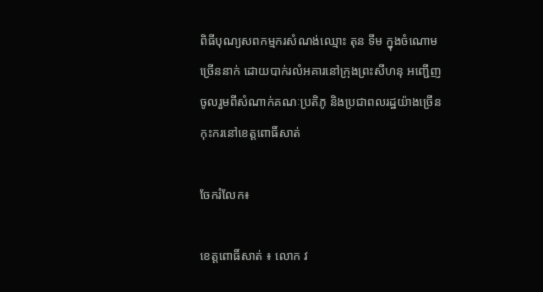ពិធីបុណ្យសពកម្មករសំណង់ឈ្មោះ តុន ទីម ក្នុងចំណោមច្រើននាក់ ដោយបាក់រលំអគារនៅក្រុងព្រះសីហនុ អញ្ជើញចូលរួមពីសំណាក់គណៈប្រតិភូ និងប្រជាពលរដ្ឋយ៉ាងច្រើនកុះករនៅខេត្តពោធិ៍សាត់

ចែករំលែក៖

ខេត្តពោធិ៍សាត់ ៖ លោក វ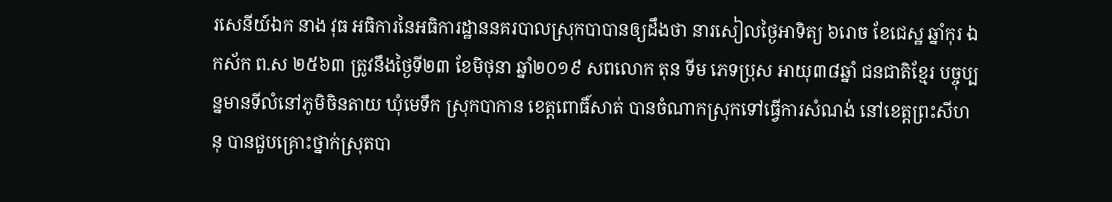រសេនីយ៍ឯក នាង វុធ អធិការនៃអធិការដ្ឋាននគរបាលស្រុកបាបានឲ្យដឹងថា នារសៀលថ្ងៃអាទិត្យ ៦រោច ខែជេស្ឋ ឆ្នាំកុរ ឯកស័ក ព.ស ២៥៦៣ ត្រូវនឹងថ្ងៃទី២៣ ខែមិថុនា ឆ្នាំ២០១៩ សពលោក តុន ទីម ភេទប្រុស អាយុ៣៨ឆ្នាំ ជនជាតិខ្មែរ បច្ចុប្បន្នមានទីលំនៅភូមិចិនតាយ ឃុំមេទឹក ស្រុកបាកាន ខេត្តពោធិ៍សាត់ បានចំណាកស្រុកទៅធ្វើការសំណង់ នៅខេត្តព្រះសីហនុ បានជួបគ្រោះថ្នាក់ស្រុតបា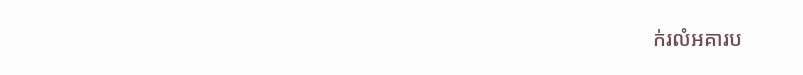ក់រលំអគារប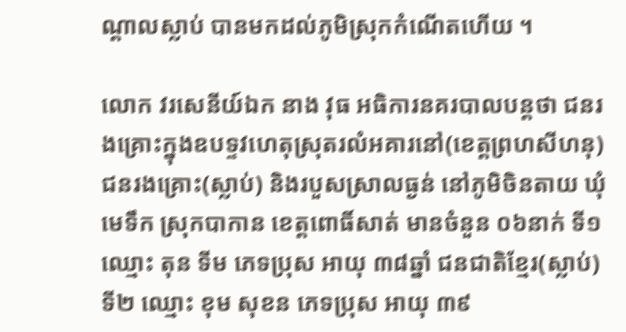ណ្ដាលស្លាប់ បានមកដល់ភូមិស្រុកកំណើតហើយ ។

លោក វរសេនីយ៍ឯក នាង វុធ អធិការនគរបាលបន្តថា ជនរងគ្រោះក្នុងឧបទ្ទវហេតុស្រុតរលំអគារនៅ(ខេត្តព្រហសីហនុ) ជនរងគ្រោះ(ស្លាប់) និងរបួសស្រាលធ្ងន់ នៅភូមិចិនតាយ ឃុំមេទឹក ស្រុកបាកាន ខេត្តពោធិ៍សាត់ មានចំនួន ០៦នាក់ ទី១ ឈ្មោះ តុន ទីម ភេទប្រុស អាយុ ៣៨ឆ្នាំ ជនជាតិខ្មែរ(ស្លាប់) ទី២ ឈ្មោះ ខុម សុខន ភេទប្រុស អាយុ ៣៩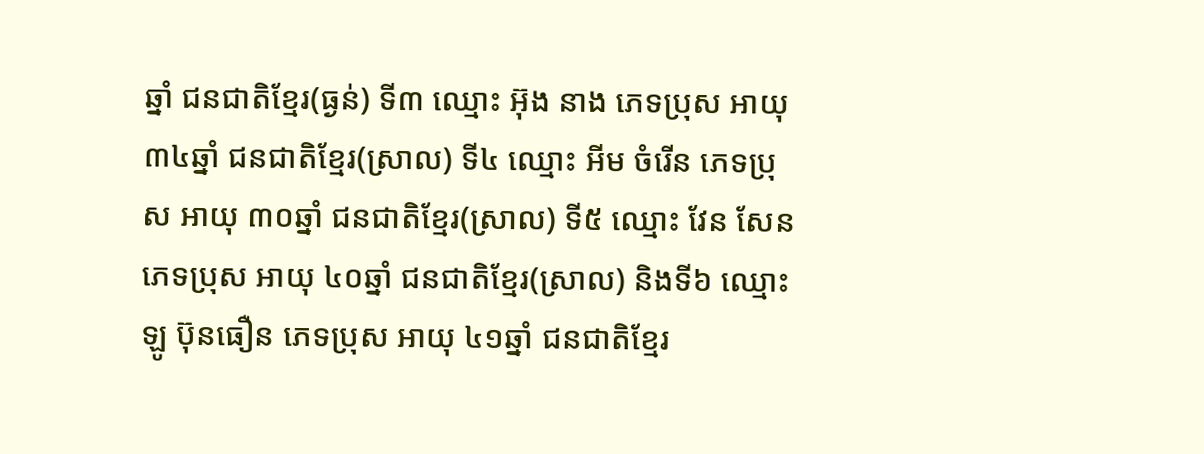ឆ្នាំ ជនជាតិខ្មែរ(ធ្ងន់) ទី៣ ឈ្មោះ អ៊ុង នាង ភេទប្រុស អាយុ ៣៤ឆ្នាំ ជនជាតិខ្មែរ(ស្រាល) ទី៤ ឈ្មោះ អីម ចំរើន ភេទប្រុស អាយុ ៣០ឆ្នាំ ជនជាតិខ្មែរ(ស្រាល) ទី៥ ឈ្មោះ វែន សែន ភេទប្រុស អាយុ ៤០ឆ្នាំ ជនជាតិខ្មែរ(ស្រាល) និងទី៦ ឈ្មោះ ឡូ ប៊ុនធឿន ភេទប្រុស អាយុ ៤១ឆ្នាំ ជនជាតិខ្មែរ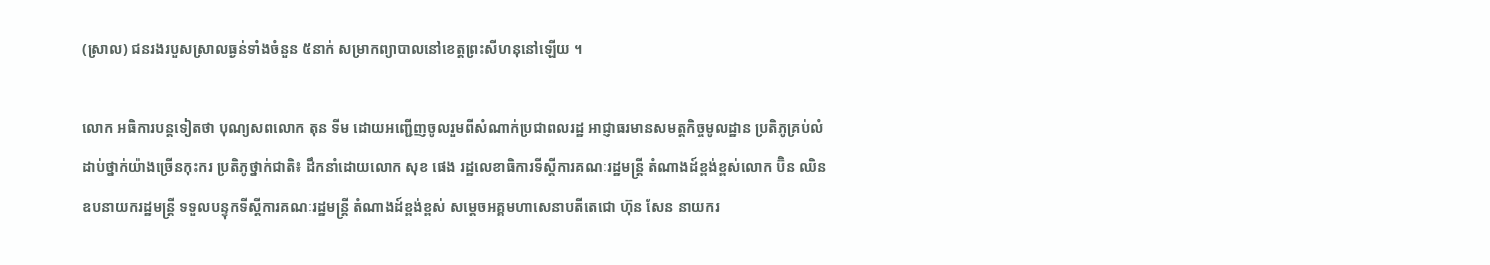(ស្រាល) ជនរងរបួសស្រាលធ្ងន់ទាំងចំនួន ៥នាក់ សម្រាកព្យាបាលនៅខេត្តព្រះសីហនុនៅឡើយ ។

លោក អធិការបន្តទៀតថា បុណ្យសពលោក តុន ទីម ដោយអញ្ជើញចូលរួមពីសំណាក់ប្រជាពលរដ្ឋ អាជ្ញាធរមានសមត្តកិច្ចមូលដ្ឋាន ប្រតិភូគ្រប់លំដាប់ថ្នាក់យ៉ាងច្រើនកុះករ ប្រតិភូថ្នាក់ជាតិ៖ ដឹកនាំដោយលោក សុខ ផេង រដ្ឋលេខាធិការទីស្ដីការគណៈរដ្ឋមន្រ្តី តំណាងដ៍ខ្ពង់ខ្ពស់លោក ប៊ិន ឈិន ឧបនាយករដ្ឋមន្ត្រី ទទួលបន្ទុកទីស្ដីការគណៈរដ្ឋមន្រ្តី តំណាងដ៍ខ្ពង់ខ្ពស់ សម្ដេចអគ្គមហាសេនាបតីតេជោ ហ៊ុន សែន នាយករ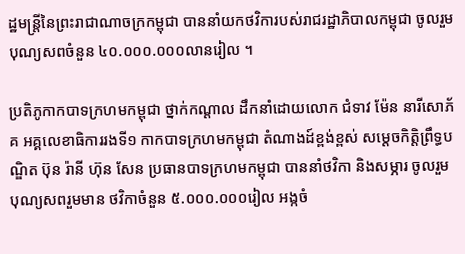ដ្ឋមន្ត្រីនៃព្រះរាជាណាចក្រកម្ពុជា បាននាំយកថវិការបស់រាជរដ្ឋាភិបាលកម្ពុជា ចូលរួមបុណ្យសពចំនួន ៤០.០០០.០០០លានរៀល ។

ប្រតិភូកាកបាទក្រហមកម្ពុជា ថ្នាក់កណ្ដាល ដឹកនាំដោយលោក ជំទាវ ម៉ែន នារីសោភ័គ អគ្គលេខាធិការរងទី១ កាកបាទក្រហមកម្ពុជា តំណាងដ៍ខ្ពង់ខ្ពស់ សម្ដេចកិត្តិព្រឹទ្ធបណ្ឌិត ប៊ុន រ៉ានី ហ៊ុន សែន ប្រធានបាទក្រហមកម្ពុជា បាននាំថវិកា និងសម្ភារ ចូលរួមបុណ្យសពរួមមាន ថវិកាចំនួន ៥.០០០.០០០រៀល អង្កចំ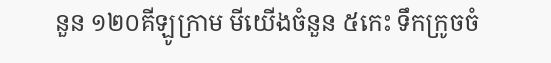នួន ១២០គីឡូក្រាម មីយើងចំនួន ៥កេះ ទឹកក្រូចចំ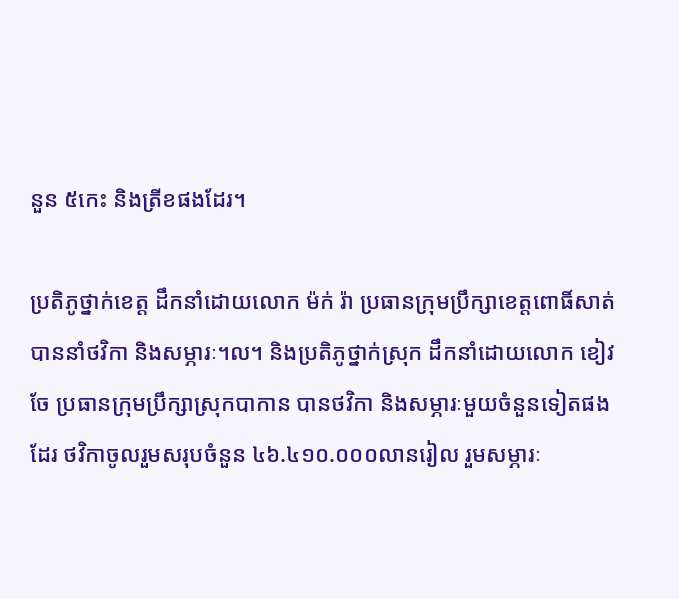នួន ៥កេះ និងត្រីខផងដែរ។

ប្រតិភូថ្នាក់ខេត្ត ដឹកនាំដោយលោក ម៉ក់ រ៉ា ប្រធានក្រុមប្រឹក្សាខេត្តពោធិ៍សាត់ បាននាំថវិកា និងសម្ភារៈ។ល។ និងប្រតិភូថ្នាក់ស្រុក ដឹកនាំដោយលោក ខៀវ ចែ ប្រធានក្រុមប្រឹក្សាស្រុកបាកាន បានថវិកា និងសម្ភារៈមួយចំនួនទៀតផងដែរ ថវិកាចូលរួមសរុបចំនួន ៤៦.៤១០.០០០លានរៀល រួមសម្ភារៈ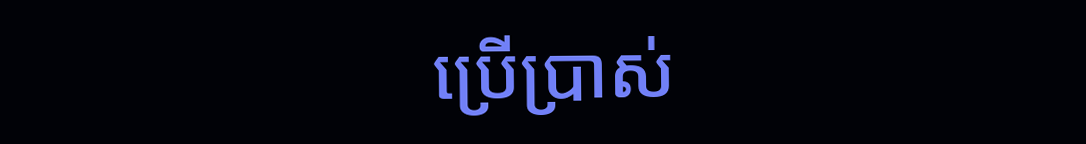ប្រើប្រាស់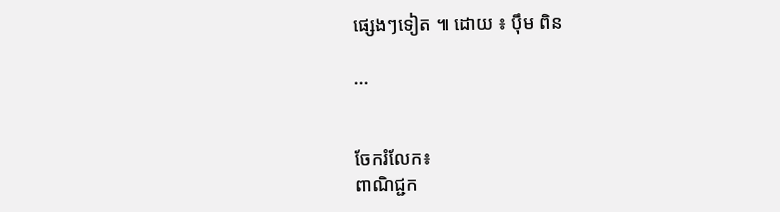ផ្សេងៗទៀត ៕ ដោយ ៖ បុឹម ពិន

...


ចែករំលែក៖
ពាណិជ្ជក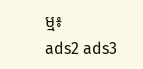ម្ម៖
ads2 ads3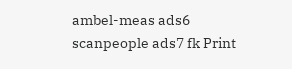ambel-meas ads6 scanpeople ads7 fk Print